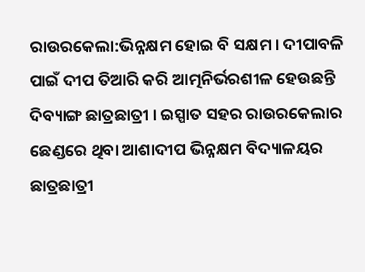ରାଉରକେଲା:ଭିନ୍ନକ୍ଷମ ହୋଇ ବି ସକ୍ଷମ । ଦୀପାବଳି ପାଇଁ ଦୀପ ତିଆରି କରି ଆତ୍ମନିର୍ଭରଶୀଳ ହେଉଛନ୍ତି ଦିବ୍ୟାଙ୍ଗ ଛାତ୍ରଛାତ୍ରୀ । ଇସ୍ପାତ ସହର ରାଉରକେଲାର ଛେଣ୍ଡରେ ଥିବା ଆଶାଦୀପ ଭିନ୍ନକ୍ଷମ ବିଦ୍ୟାଳୟର ଛାତ୍ରଛାତ୍ରୀ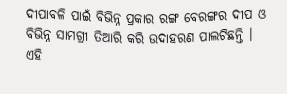ଦୀପାବଳି ପାଇଁ ବିଭିନ୍ନ ପ୍ରକାର ରଙ୍ଗ ବେରଙ୍ଗର ଦୀପ ଓ ବିଭିନ୍ନ ସାମଗ୍ରୀ ତିଆରି କରି ଉଦାହରଣ ପାଲଟିଛନ୍ତି । ଏହି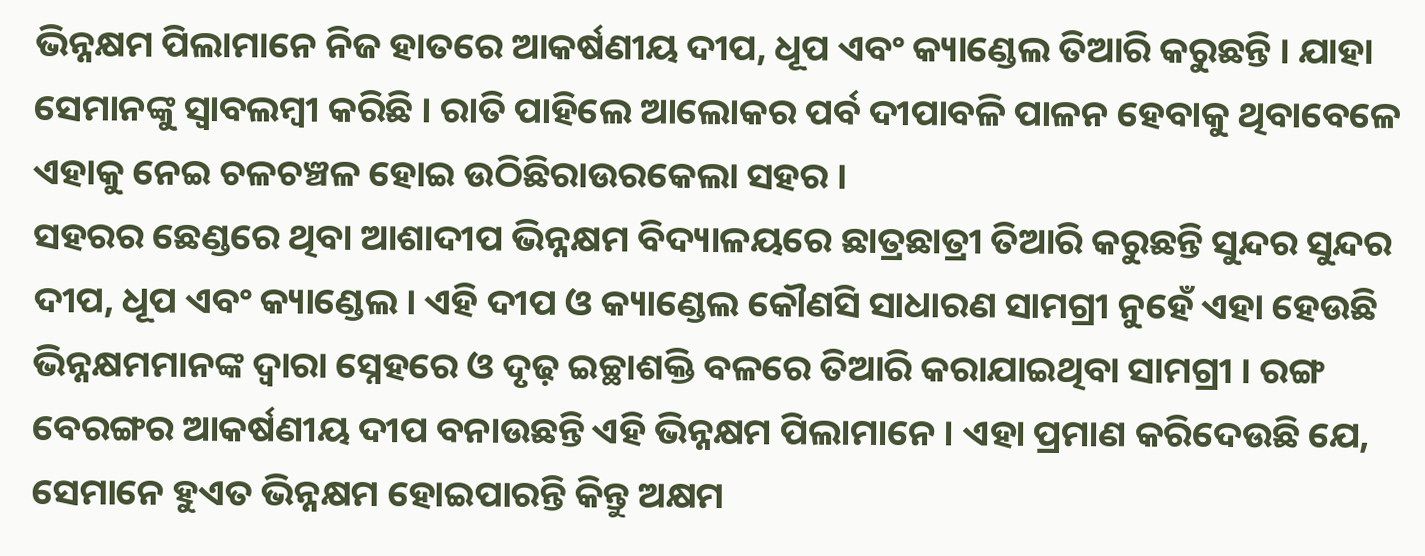ଭିନ୍ନକ୍ଷମ ପିଲାମାନେ ନିଜ ହାତରେ ଆକର୍ଷଣୀୟ ଦୀପ, ଧୂପ ଏବଂ କ୍ୟାଣ୍ଡେଲ ତିଆରି କରୁଛନ୍ତି । ଯାହା ସେମାନଙ୍କୁ ସ୍ବାବଲମ୍ବୀ କରିଛି । ରାତି ପାହିଲେ ଆଲୋକର ପର୍ବ ଦୀପାବଳି ପାଳନ ହେବାକୁ ଥିବାବେଳେ ଏହାକୁ ନେଇ ଚଳଚଞ୍ଚଳ ହୋଇ ଉଠିଛିରାଉରକେଲା ସହର ।
ସହରର ଛେଣ୍ଡରେ ଥିବା ଆଶାଦୀପ ଭିନ୍ନକ୍ଷମ ବିଦ୍ୟାଳୟରେ ଛାତ୍ରଛାତ୍ରୀ ତିଆରି କରୁଛନ୍ତି ସୁନ୍ଦର ସୁନ୍ଦର ଦୀପ, ଧୂପ ଏବଂ କ୍ୟାଣ୍ଡେଲ । ଏହି ଦୀପ ଓ କ୍ୟାଣ୍ଡେଲ କୌଣସି ସାଧାରଣ ସାମଗ୍ରୀ ନୁହେଁ ଏହା ହେଉଛି ଭିନ୍ନକ୍ଷମମାନଙ୍କ ଦ୍ୱାରା ସ୍ନେହରେ ଓ ଦୃଢ଼ ଇଚ୍ଛାଶକ୍ତି ବଳରେ ତିଆରି କରାଯାଇଥିବା ସାମଗ୍ରୀ । ରଙ୍ଗ ବେରଙ୍ଗର ଆକର୍ଷଣୀୟ ଦୀପ ବନାଉଛନ୍ତି ଏହି ଭିନ୍ନକ୍ଷମ ପିଲାମାନେ । ଏହା ପ୍ରମାଣ କରିଦେଉଛି ଯେ, ସେମାନେ ହୁଏତ ଭିନ୍ନକ୍ଷମ ହୋଇପାରନ୍ତି କିନ୍ତୁ ଅକ୍ଷମ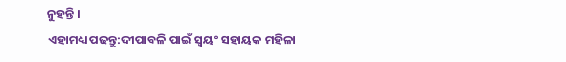ନୁହନ୍ତି ।
ଏହାମଧ୍ୟ ପଢନ୍ତୁ:ଦୀପାବଳି ପାଇଁ ସ୍ୱୟଂ ସହାୟକ ମହିଳା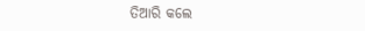ତିଆରି କଲେ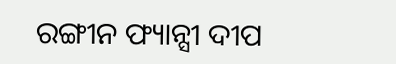ରଙ୍ଗୀନ ଫ୍ୟାନ୍ସୀ ଦୀପ